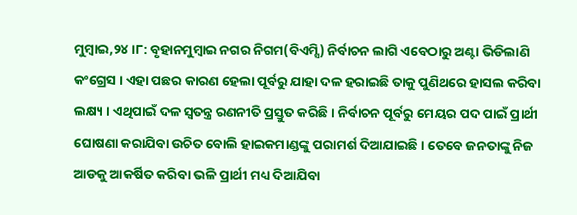ମୁମ୍ବାଇ,୨୪ ।୮: ବୃହାନମୁମ୍ବାଇ ନଗର ନିଗମ(ବିଏମ୍ସି) ନିର୍ବାଚନ ଲାଗି ଏବେଠାରୁ ଅଣ୍ଟା ଭିଡିଲାଣି କଂଗ୍ରେସ । ଏହା ପଛର କାରଣ ହେଲା ପୂର୍ବରୁ ଯାହା ଦଳ ହରାଇଛି ତାକୁ ପୁଣିଥରେ ହାସଲ କରିବା ଲକ୍ଷ୍ୟ । ଏଥିପାଇଁ ଦଳ ସ୍ୱତନ୍ତ୍ର ରଣନୀତି ପ୍ରସ୍ତୁତ କରିଛି । ନିର୍ବାଚନ ପୂର୍ବରୁ ମେୟର ପଦ ପାଇଁ ପ୍ରାର୍ଥୀ ଘୋଷଣା କରାଯିବା ଉଚିତ ବୋଲି ହାଇକମାଣ୍ଡଙ୍କୁ ପରାମର୍ଶ ଦିଆଯାଇଛି । ତେବେ ଜନତାଙ୍କୁ ନିଜ ଆଡକୁ ଆକର୍ଷିତ କରିବା ଭଳି ପ୍ରାର୍ଥୀ ମଧ୍ୟ ଦିଆଯିବା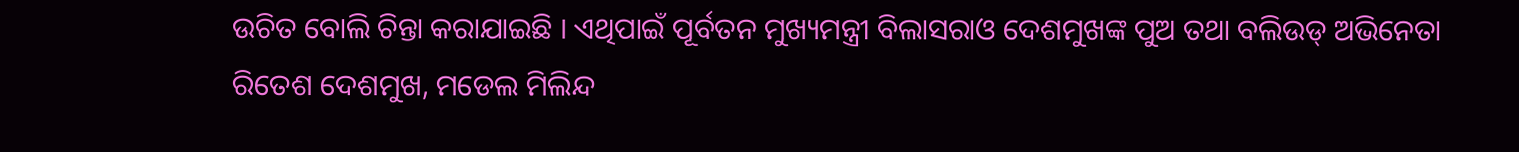ଉଚିତ ବୋଲି ଚିନ୍ତା କରାଯାଇଛି । ଏଥିପାଇଁ ପୂର୍ବତନ ମୁଖ୍ୟମନ୍ତ୍ରୀ ବିଲାସରାଓ ଦେଶମୁଖଙ୍କ ପୁଅ ତଥା ବଲିଉଡ୍ ଅଭିନେତା ରିତେଶ ଦେଶମୁଖ, ମଡେଲ ମିଲିନ୍ଦ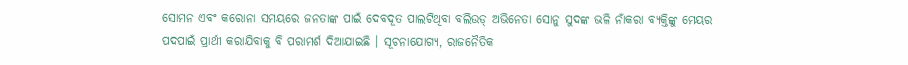ସୋମନ ଏବଂ କରୋନା ସମୟରେ ଜନତାଙ୍କ ପାଇଁ ଦେବଦୂତ ପାଲଟିଥିବା ବଲିଉଡ୍ ଅଭିନେତା ସୋନୁ ସୁଦଙ୍କ ଭଳି ନାଁକରା ବ୍ୟକ୍ତିଙ୍କୁ ମେୟର ପଦପାଇଁ ପ୍ରାର୍ଥୀ କରାଯିବାକୁ ବି ପରାମର୍ଶ ଦିଆଯାଇଛି । ସୂଚନାଯୋଗ୍ୟ, ରାଜନୈତିକ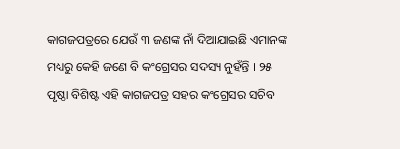କାଗଜପତ୍ରରେ ଯେଉଁ ୩ ଜଣଙ୍କ ନାଁ ଦିଆଯାଇଛି ଏମାନଙ୍କ ମଧ୍ୟରୁ କେହି ଜଣେ ବି କଂଗ୍ରେସର ସଦସ୍ୟ ନୁହଁନ୍ତି । ୨୫ ପୃଷ୍ଠା ବିଶିଷ୍ଟ ଏହି କାଗଜପତ୍ର ସହର କଂଗ୍ରେସର ସଚିବ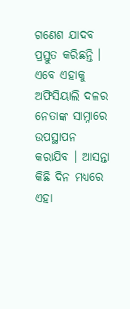ଗଣେଶ ଯାଦବ ପ୍ରସ୍ତୁତ କରିଛନ୍ତି । ଏବେ ଏହାକୁ ଅଫିସିୟାଲି ଦଳର ନେତାଙ୍କ ସାମ୍ନାରେ ଉପସ୍ଥାପନ କରାଯିବ । ଆସନ୍ତା କିଛି ଦିନ ମଧ୍ୟରେ ଏହା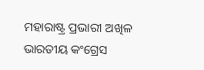ମହାରାଷ୍ଟ୍ର ପ୍ରଭାରୀ ଅଖିଳ ଭାରତୀୟ କଂଗ୍ରେସ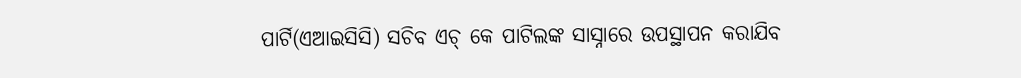ପାର୍ଟି(ଏଆଇସିସି) ସଚିବ ଏଚ୍ କେ ପାଟିଲଙ୍କ ସାସ୍ନାରେ ଉପସ୍ଥାପନ କରାଯିବ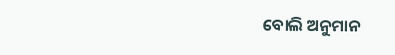ବୋଲି ଅନୁମାନ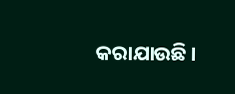କରାଯାଉଛି ।